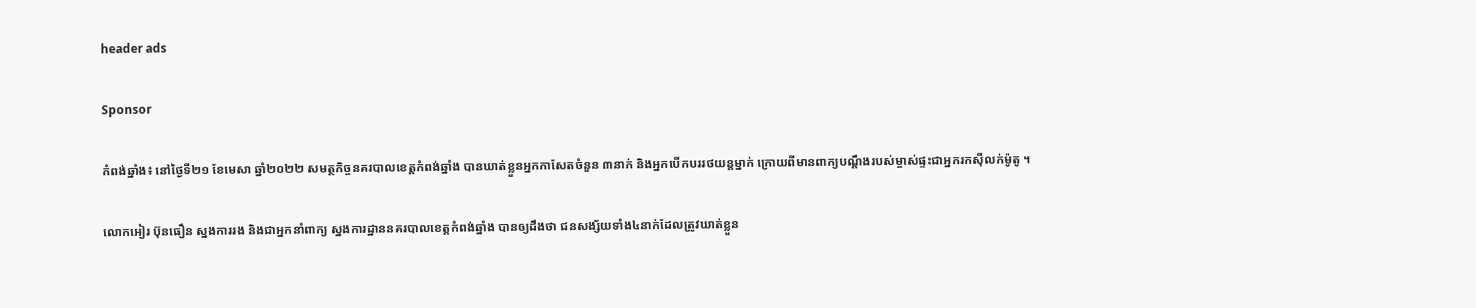header ads

Sponsor

កំពង់ឆ្នាំង៖ នៅថ្ងៃទី២១ ខែមេសា ឆ្នាំ២០២២ សមត្ថកិច្ចនគរបាលខេត្តកំពង់ឆ្នាំង បានឃាត់ខ្លួនអ្នកកាសែតចំនួន ៣នាក់ និងអ្នកបើកបររថយន្តម្នាក់ ក្រោយពីមានពាក្យបណ្តឹងរបស់ម្ចាស់ផ្ទះជាអ្នករកស៊ីលក់ម៉ូតូ ។

លោកអៀរ ប៊ុនធឿន ស្នងការរង និងជាអ្នកនាំពាក្យ ស្នងការដ្ឋាននគរបាលខេត្តកំពង់ឆ្នាំង បានឲ្យដឹងថា ជនសង្ស័យទាំង៤នាក់ដែលត្រូវឃាត់ខ្លួន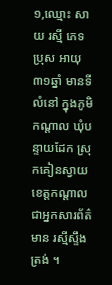១,ឈ្មោះ សាយ រស្មី ភេទប្រុស អាយុ៣១ឆ្នាំ មានទីលំនៅ ក្នុងភូមិកណ្តាល ឃុំបន្ទាយដែក ស្រុកគៀនស្វាយ ខេត្តកណ្តាល ជាអ្នកសារព័ត៌មាន រស្មីស្ទឹងត្រង់ ។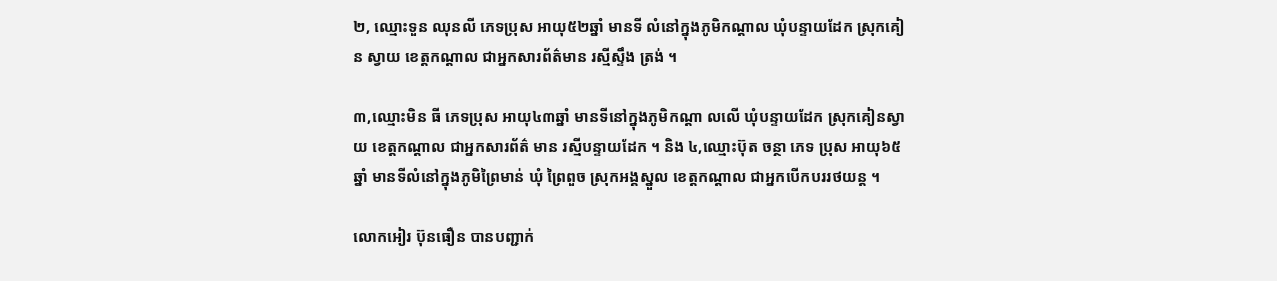២, ឈ្មោះទួន ឈុនលី ភេទប្រុស អាយុ៥២ឆ្នាំ មានទី លំនៅក្នុងភូមិកណ្តាល ឃុំបន្ទាយដែក ស្រុកគៀន ស្វាយ ខេត្តកណ្តាល ជាអ្នកសារព័ត៌មាន រស្មីស្ទឹង ត្រង់ ។

៣,ឈ្មោះមិន ធី ភេទប្រុស អាយុ៤៣ឆ្នាំ មានទីនៅក្នុងភូមិកណ្តា លលើ ឃុំបន្ទាយដែក ស្រុកគៀនស្វាយ ខេត្តកណ្តាល ជាអ្នកសារព័ត៌ មាន រស្មីបន្ទាយដែក ។ និង ៤,ឈ្មោះប៊ុត ចន្ថា ភេទ ប្រុស អាយុ៦៥ឆ្នាំ មានទីលំនៅក្នុងភូមិព្រៃមាន់ ឃុំ ព្រៃពួច ស្រុកអង្គស្នួល ខេត្តកណ្តាល ជាអ្នកបើកបររថយន្ត ។

លោកអៀរ ប៊ុនធឿន បានបញ្ជាក់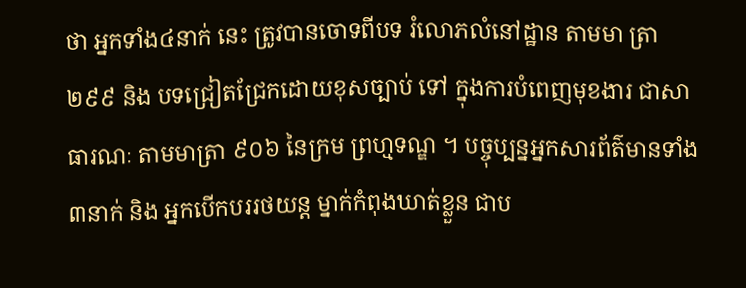ថា អ្នកទាំង៤នាក់ នេះ ត្រូវបានចោទពីបទ រំលោភលំនៅដ្ឋាន តាមមា ត្រា២៩៩ និង បទជ្រៀតជ្រែកដោយខុសច្បាប់ ទៅ ក្នុងការបំពេញមុខងារ ជាសាធារណៈ តាមមាត្រា ៩០៦ នៃក្រម ព្រហ្មទណ្ឌ ។ បច្ចុប្បន្នអ្នកសារព័ត៌មានទាំង៣នាក់ និង អ្នកបើកបររថយន្ត ម្នាក់កំពុងឃាត់ខ្លួន ជាប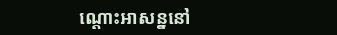ណ្តោះអាសន្ននៅ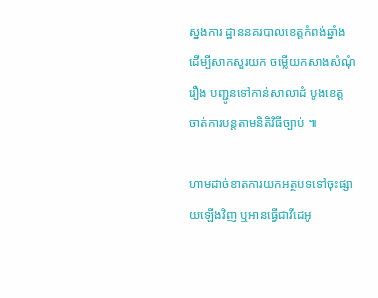ស្នងការ ដ្ឋាននគរបាលខេត្តកំពង់ឆ្នាំង ដើម្បីសាកសួរយក ចម្លើយកសាងសំណុំរឿង បញ្ជូនទៅកាន់សាលាដំ បូងខេត្ត ចាត់ការបន្តតាមនិតិវិធីច្បាប់ ៕

ហាមដាច់ខាតការយកអត្ថបទទៅចុះផ្សាយឡើងវិញ ឬអានធ្វើជាវីដេអូ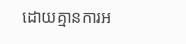ដោយគ្មានការអ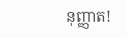នុញ្ញាត!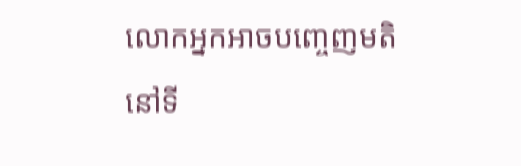លោកអ្នកអាចបញ្ចេញមតិនៅទី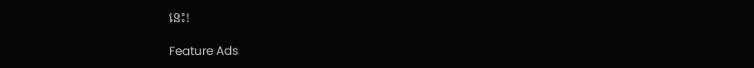នេះ!

Feature Ads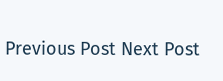Previous Post Next Post